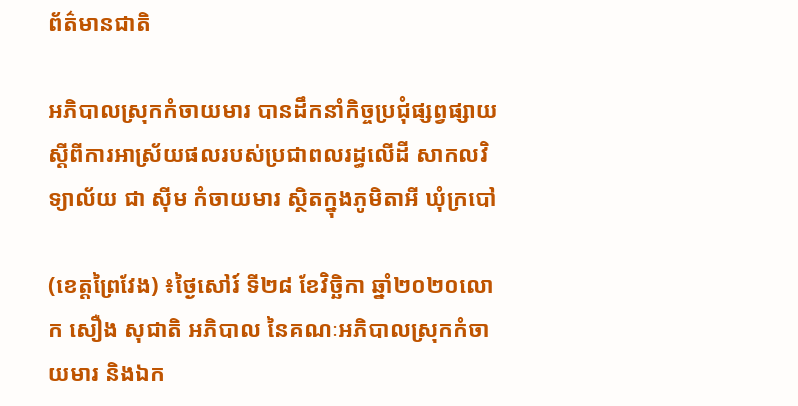ព័ត៌មានជាតិ

អភិបាលស្រុកកំចាយមារ បានដឹកនាំកិច្ចប្រជុំផ្សព្វផ្សាយស្ដីពីការអាស្រ័យផលរបស់ប្រជាពលរដ្ធលើដី សាកលវិទ្យាល័យ ជា សុីម កំចាយមារ ស្ថិតក្នុងភូមិតាអី ឃុំក្របៅ

(ខេត្តព្រៃវែង) ៖ថ្ងៃសៅរ៍ ទី២៨ ខែវិច្ឆិកា ឆ្នាំ២០២០លោក សឿង សុជាតិ អភិបាល នៃគណៈអភិបាលស្រុកកំចាយមារ និងឯក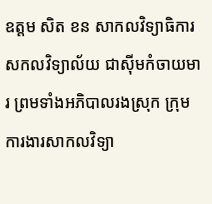ឧត្តម សិត ខន សាកលវិទ្យាធិការសកលវិទ្យាល័យ ជាស៊ីមកំចាយមារ ព្រមទាំងអភិបាលរងស្រុក ក្រុមការងារសាកលវិទ្យា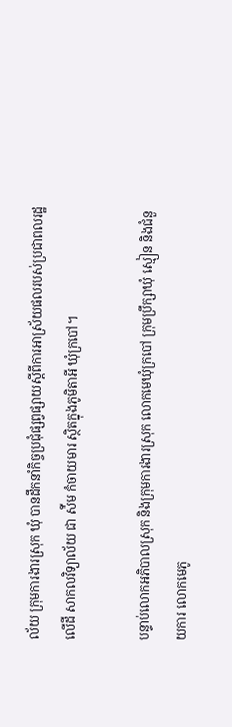ល័យ ក្រុមការងារស្រុក ឃុំ បានដឹកនាំកិច្ចប្រជុំផ្សព្វផ្សាយស្តីពីការអាស្រ័យផលរបស់ប្រជាពលរដ្ឋលើដី សាកលវិទ្យាល័យ ជា ស៉ីម កំចាយមារ ស្ថិតក្នុងភូមិតាអី ឃុំក្របៅ។

បន្ទាប់លោកអភិបាលស្រុក និងក្រុមការងារស្រុក លោកមេឃុំក្របៅ ក្រុមប្រឹក្សាឃុំ ស្មៀន និងជំនួយការ លោកមេភូ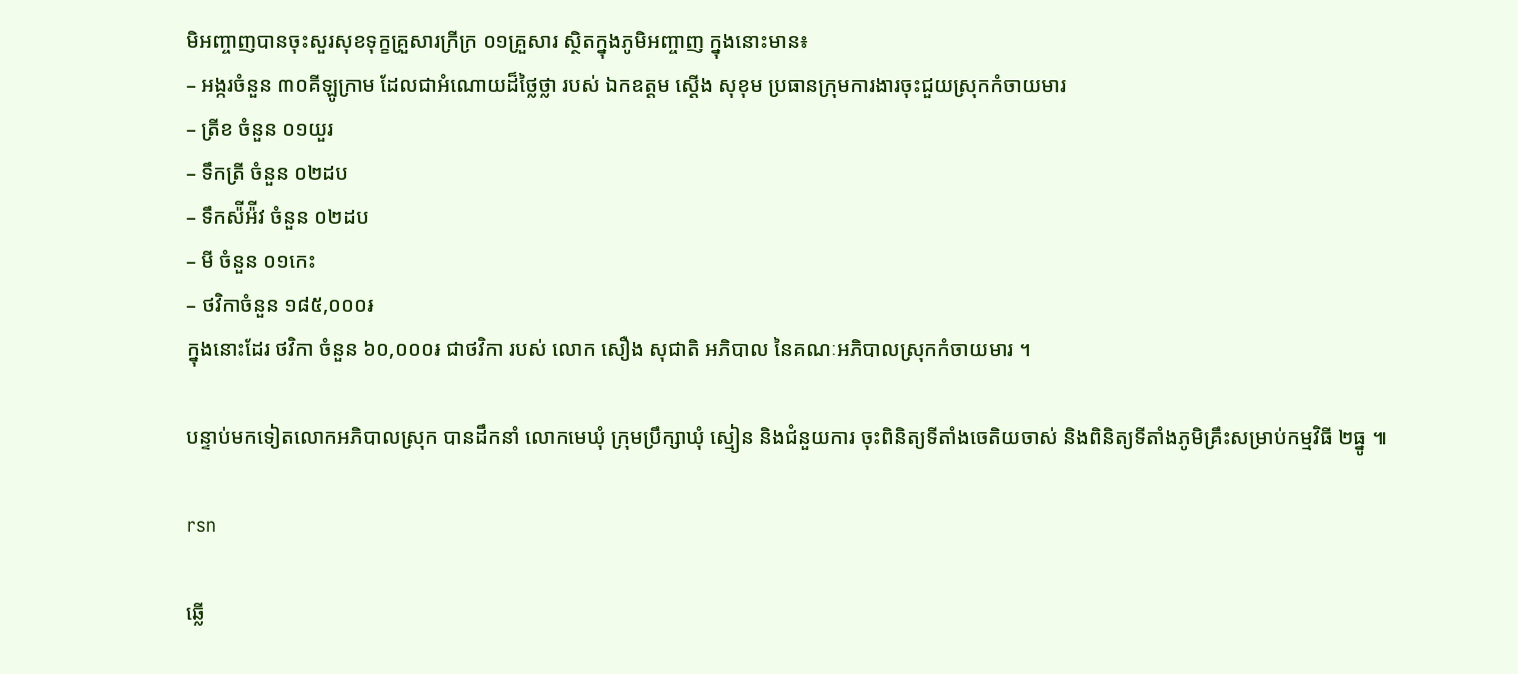មិអញ្ចាញបានចុះសួរសុខទុក្ខគ្រួសារក្រីក្រ ០១គ្រួសារ ស្ថិតក្នុងភូមិអញ្ចាញ ក្នុងនោះមាន៖
– អង្ករចំនួន ៣០គីឡូក្រាម ដែលជាអំណោយដ៏ថ្លៃថ្លា របស់ ឯកឧត្ដម ស្តើង សុខុម ប្រធានក្រុមការងារចុះជួយស្រុកកំចាយមារ
– ត្រីខ ចំនួន ០១យួរ
– ទឹកត្រី ចំនួន ០២ដប
– ទឹកស៉ីអ៉ីវ ចំនួន ០២ដប
– មី ចំនួន ០១កេះ
– ថវិកាចំនួន ១៨៥,០០០៛
ក្នុងនោះដែរ ថវិកា ចំនួន ៦០,០០០៛ ជាថវិកា របស់ លោក សឿង សុជាតិ អភិបាល នៃគណៈអភិបាលស្រុកកំចាយមារ ។

បន្ទាប់មកទៀតលោកអភិបាលស្រុក បានដឹកនាំ លោកមេឃុំ ក្រុមប្រឹក្សាឃុំ ស្មៀន និងជំនួយការ ចុះពិនិត្យទីតាំងចេតិយចាស់ និងពិនិត្យទីតាំងភូមិគ្រឹះសម្រាប់កម្មវិធី ២ធ្នូ ៕

rsn

ឆ្លើ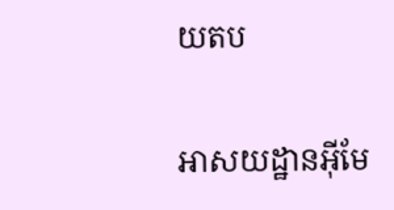យតប

អាសយដ្ឋានអ៊ីមែ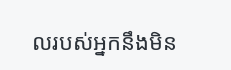លរបស់អ្នកនឹងមិន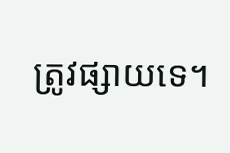ត្រូវផ្សាយទេ។